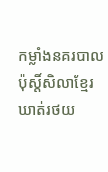កម្លាំងនគរបាល ប៉ុស្តិ៍សិលាខ្មែរ ឃាត់រថយ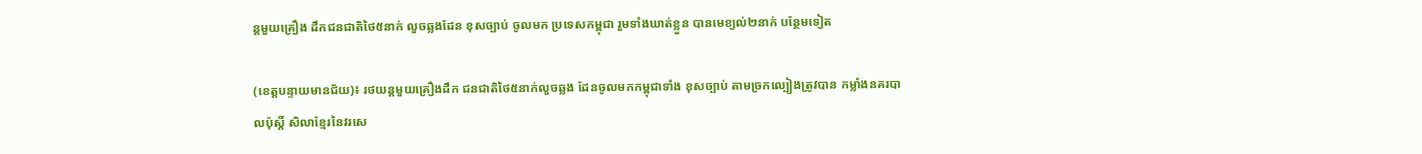ន្តមួយគ្រឿង ដឹកជនជាតិថៃ៥នាក់ លួចឆ្លងដែន ខុសច្បាប់ ចូលមក ប្រទេសកម្ពុជា រួមទាំងឃាត់ខ្លួន បានមេខ្យល់២នាក់ បន្ថែមទៀត

(ខេត្តបន្ទាយមានជ័យ)៖ រថយន្តមួយគ្រឿងដឹក ជនជាតិថៃ៥នាក់លួចឆ្លង ដែនចូលមកកម្ពុជាទាំង ខុសច្បាប់ តាមច្រកល្បៀងត្រូវបាន កម្លាំងនគរបាលប៉ុស្តិ៍ សិលាខ្មែរនៃវរសេ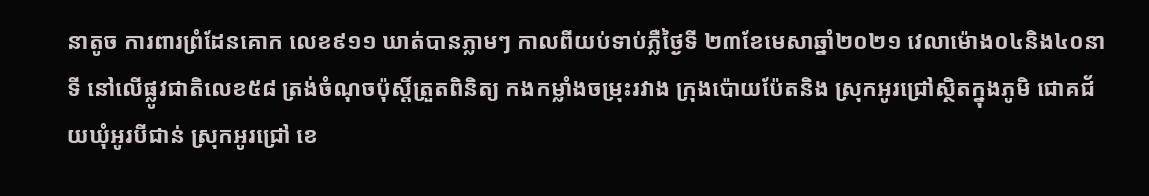នាតូច ការពារព្រំដែនគោក លេខ៩១១ ឃាត់បានភ្លាមៗ កាលពីយប់ទាប់ភ្លឺថ្ងៃទី ២៣ខែមេសាឆ្នាំ២០២១ វេលាម៉ោង០៤និង៤០នាទី នៅលើផ្លូវជាតិលេខ៥៨ ត្រង់ចំណុចប៉ុស្តិ៍ត្រួតពិនិត្យ កងកម្លាំងចម្រុះរវាង ក្រុងប៉ោយប៉ែតនិង ស្រុកអូរជ្រៅស្ថិតក្នុងភូមិ ជោគជ័យឃុំអូរបីជាន់ ស្រុកអូរជ្រៅ ខេ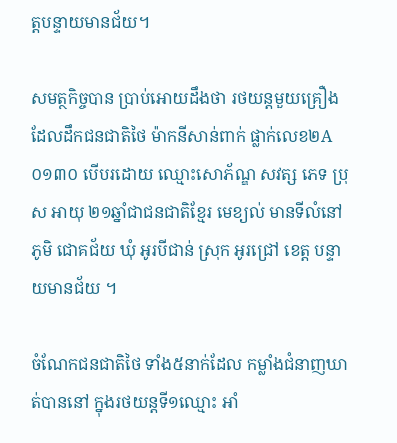ត្តបន្ទាយមានជ័យ។

សមត្ថកិច្ចបាន ប្រាប់អោយដឹងថា រថយន្តមួយគ្រឿង ដែលដឹកជនជាតិថៃ ម៉ាកនីសាន់ពាក់ ផ្លាក់លេខ២A០១៣០ បើបរដោយ ឈ្មោះសោភ័ណ្ឌ សវត្ស ភេទ ប្រុស អាយុ ២១ឆ្នាំជាជនជាតិខ្មែរ មេខ្យល់ មានទីលំនៅភូមិ ជោគជ័យ ឃុំ អូរបីជាន់ ស្រុក អូរជ្រៅ ខេត្ត បន្ទាយមានជ័យ ។

ចំណែកជនជាតិថៃ ទាំង៥នាក់ដែល កម្លាំងជំនាញឃាត់បាននៅ ក្នុងរថយន្តទី១ឈ្មោះ អាំ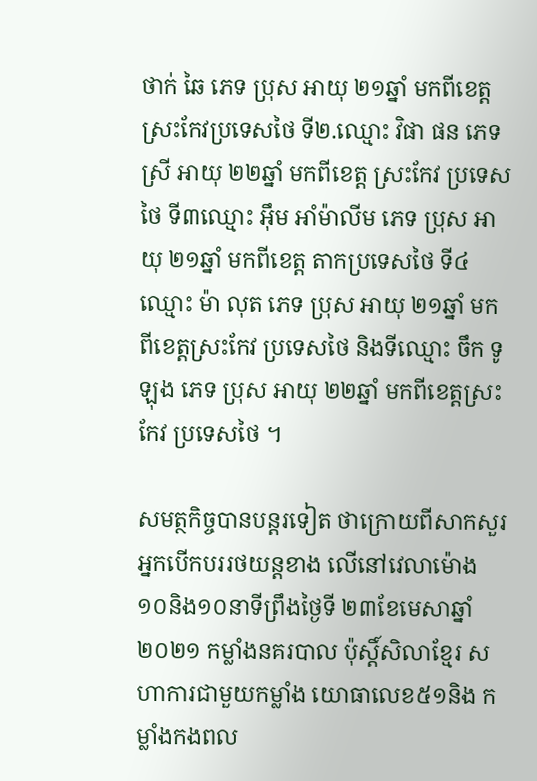ថាក់ ឆៃ ភេទ ប្រុស អាយុ ២១ឆ្នាំ មកពីខេត្ត ស្រះកែវប្រទេសថៃ ទី២.ឈ្មោះ វិផា ផន ភេទ ស្រី អាយុ ២២ឆ្នាំ មកពីខេត្ត ស្រះកែវ ប្រទេសថៃ ទី៣ឈ្មោះ អុឹម អាំម៉ាលីម ភេទ ប្រុស អាយុ ២១ឆ្នាំ មកពីខេត្ត តាកប្រទេសថៃ ទី៤ឈ្មោះ ម៉ា លុត ភេទ ប្រុស អាយុ ២១ឆ្នាំ មកពីខេត្តស្រះកែវ ប្រទេសថៃ និងទីឈ្មោះ ចឹក ទូឡុង ភេទ ប្រុស អាយុ ២២ឆ្នាំ មកពីខេត្តស្រះកែវ ប្រទេសថៃ ។

សមត្ថកិច្ចបានបន្តរទៀត ថាក្រោយពីសាកសួរ អ្នកបើកបររថយន្តខាង លើនៅវេលាម៉ោង ១០និង១០នាទីព្រឹងថ្ងៃទី ២៣ខែមេសាឆ្នាំ២០២១ កម្លាំងនគរបាល ប៉ុស្តិ៍សិលាខ្មែរ សហាការជាមួយកម្លាំង យោធាលេខ៥១និង កម្លាំងកងពល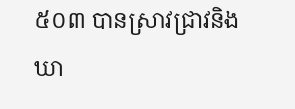៥០៣ បានស្រាវជ្រាវនិងឃា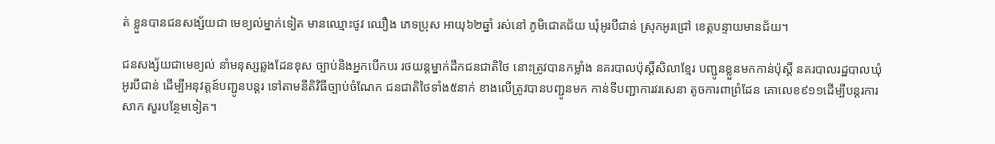ត់ ខ្លួនបានជនសង្ស័យជា មេខ្យល់ម្នាក់ទៀត មានឈ្មោះថូវ ឈឿង ភេទប្រុស អាយុ៦២ឆ្នាំ រស់នៅ ភូមិជោគជ័យ ឃុំអូរបីជាន់ ស្រុកអូរជ្រៅ ខេត្តបន្ទាយមានជ័យ។

ជនសង្ស័យជាមេខ្យល់ នាំមនុស្សឆ្លងដែនខុស ច្បាប់និងអ្នកបើកបរ រថយន្តម្នាក់ដឹកជនជាតិថៃ នោះត្រូវបានកម្លាំង នគរបាលប៉ុស្តិ៍សិលាខ្មែរ បញ្ជូនខ្លួនមកកាន់ប៉ុស្តិ៍ នគរបាលរដ្ឋបាលឃុំអូរបីជាន់ ដើម្បីអនុវត្តន៍បញ្ជូនបន្តរ ទៅតាមនីតិវិធីច្បាប់ចំណែក ជនជាតិថៃទាំង៥នាក់ ខាងលើត្រូវបានបញ្ជូនមក កាន់ទីបញ្ជាការវរសេនា តូចការពាព្រំដែន គោលេខ៩១១ដើម្បីបន្តរការសាក សួរបន្ថែមទៀត។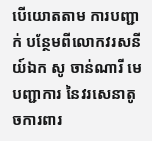បើយោតតាម ការបញ្ជាក់ បន្ថែមពីលោកវរសនីយ៍ឯក សូ ចាន់ណារី មេបញ្ជាការ នៃវរសេនាតូចការពារ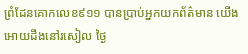ព្រំដែនគោកលេខ៩១១ បានប្រាប់អ្នកយកព័ត៌មាន យើងអោយដឹងនៅរសៀល ថ្ងៃ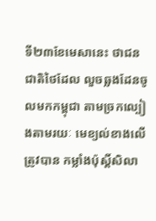ទី២៣ខែមេសានេះ ថាជនជាតិថៃដែល លួចឆ្លងដែនចូលមកកម្ពុជា តាមច្រកល្បៀងតាមរយៈ មេខ្យល់ខាងលើត្រូវបាន កម្លាំងប៉ុស្តិ៍សិលា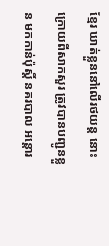ខ្មែរ ឃាត់ខ្លួននៅលើរថយន្ត នោះក្រោយពីសាកសួរ ត្រូវបានបញ្ជូនខ្លួន មកកាន់ប៉ុស្តិ៍ នគរបាល អន្តោរ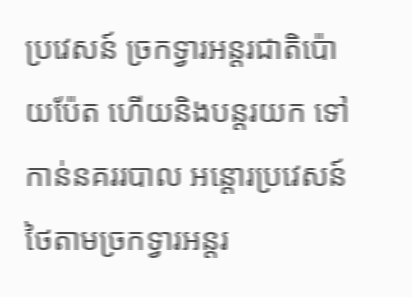ប្រវេសន៍ ច្រកទ្វារអន្តរជាតិប៉ោយប៉ែត ហើយនិងបន្តរយក ទៅកាន់នគររបាល អន្តោរប្រវេសន៍ ថៃតាមច្រកទ្វារអន្តរ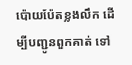ប៉ោយប៉ែតខ្លងលឹក ដើម្បីបញ្ជូនពួកគាត់ ទៅ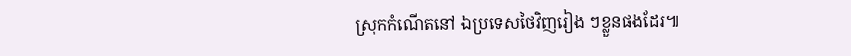ស្រុកកំណើតនៅ ឯប្រទេសថៃវិញរៀង ៗខ្លួនផងដែរ៕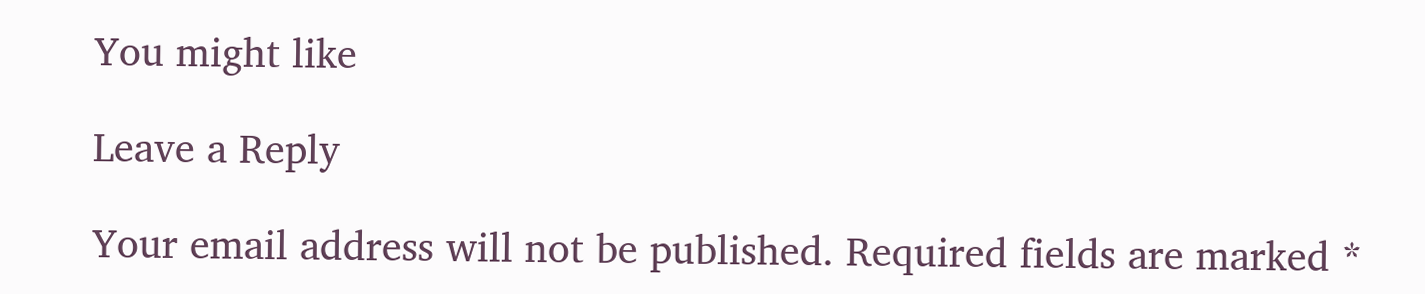You might like

Leave a Reply

Your email address will not be published. Required fields are marked *